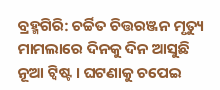ବ୍ରହ୍ମଗିରି: ଚର୍ଚ୍ଚିତ ଚିତ୍ତରଞ୍ଜନ ମୃତ୍ୟୁ ମାମଲାରେ ଦିନକୁ ଦିନ ଆସୁଛି ନୂଆ ଟ୍ବିଷ୍ଟ । ଘଟଣାକୁ ଚପେଇ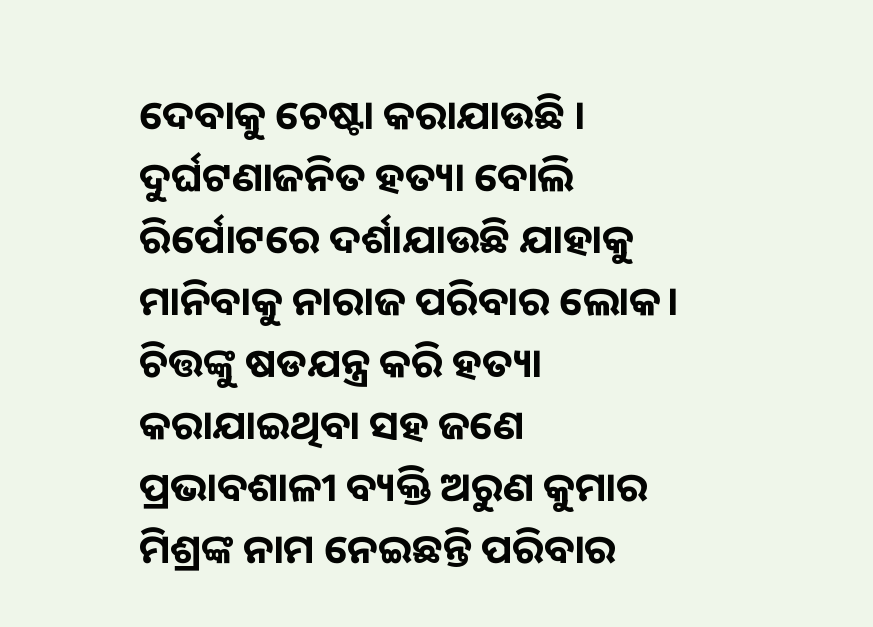ଦେବାକୁ ଚେଷ୍ଟା କରାଯାଉଛି । ଦୁର୍ଘଟଣାଜନିତ ହତ୍ୟା ବୋଲି ରିର୍ପୋଟରେ ଦର୍ଶାଯାଉଛି ଯାହାକୁ ମାନିବାକୁ ନାରାଜ ପରିବାର ଲୋକ। ଚିତ୍ତଙ୍କୁ ଷଡଯନ୍ତ୍ର କରି ହତ୍ୟା କରାଯାଇଥିବା ସହ ଜଣେ ପ୍ରଭାବଶାଳୀ ବ୍ୟକ୍ତି ଅରୁଣ କୁମାର ମିଶ୍ରଙ୍କ ନାମ ନେଇଛନ୍ତି ପରିବାର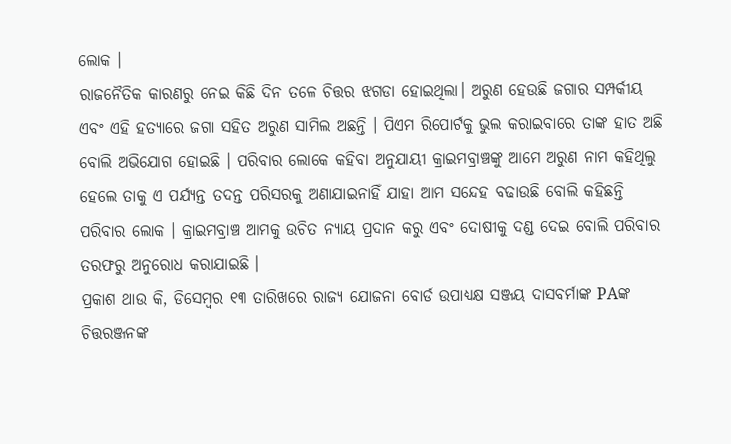ଲୋକ ।
ରାଜନୈତିକ କାରଣରୁ ନେଇ କିଛି ଦିନ ତଳେ ଚିତ୍ତର ଝଗଡା ହୋଇଥିଲା। ଅରୁଣ ହେଉଛି ଜଗାର ସମ୍ପର୍କୀୟ ଏବଂ ଏହି ହତ୍ୟାରେ ଜଗା ସହିତ ଅରୁଣ ସାମିଲ ଅଛନ୍ତି । ପିଏମ ରିପୋର୍ଟକୁ ଭୁଲ କରାଇବାରେ ତାଙ୍କ ହାତ ଅଛି ବୋଲି ଅଭିଯୋଗ ହୋଇଛି । ପରିବାର ଲୋକେ କହିବା ଅନୁଯାୟୀ କ୍ରାଇମବ୍ରାଞ୍ଚଙ୍କୁ ଆମେ ଅରୁଣ ନାମ କହିଥିଲୁ ହେଲେ ତାକୁ ଏ ପର୍ଯ୍ୟନ୍ତ ତଦନ୍ତ ପରିସରକୁ ଅଣାଯାଇନାହିଁ ଯାହା ଆମ ସନ୍ଦେହ ବଢାଉଛି ବୋଲି କହିଛନ୍ତି ପରିବାର ଲୋକ । କ୍ରାଇମବ୍ରାଞ୍ଚ ଆମକୁ ଉଚିତ ନ୍ୟାୟ ପ୍ରଦାନ କରୁ ଏବଂ ଦୋଷୀକୁ ଦଣ୍ଡ ଦେଇ ବୋଲି ପରିବାର ତରଫରୁ ଅନୁରୋଧ କରାଯାଇଛି ।
ପ୍ରକାଶ ଥାଉ କି, ଡିସେମ୍ବର ୧୩ ତାରିଖରେ ରାଜ୍ୟ ଯୋଜନା ବୋର୍ଡ ଉପାଧ୍ୟକ୍ଷ ସଞ୍ଜୟ ଦାସବର୍ମାଙ୍କ PAଙ୍କ ଚିତ୍ତରଞ୍ଜନଙ୍କ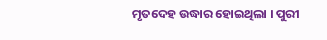ମୃତଦେହ ଉଦ୍ଧାର ହୋଇଥିଲା । ପୁରୀ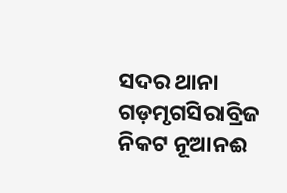ସଦର ଥାନା ଗଡ଼ମୃଗସିରାବ୍ରିଜ ନିକଟ ନୂଆନଈ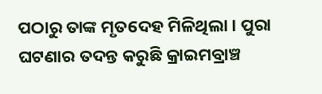ପଠାରୁ ତାଙ୍କ ମୃତଦେହ ମିଳିଥିଲା । ପୁରା ଘଟଣାର ତଦନ୍ତ କରୁଛି କ୍ରାଇମବ୍ରାଞ୍ଚ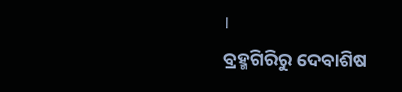।
ବ୍ରହ୍ମଗିରିରୁ ଦେବାଶିଷ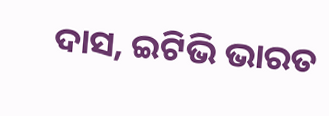ଦାସ, ଇଟିଭି ଭାରତ